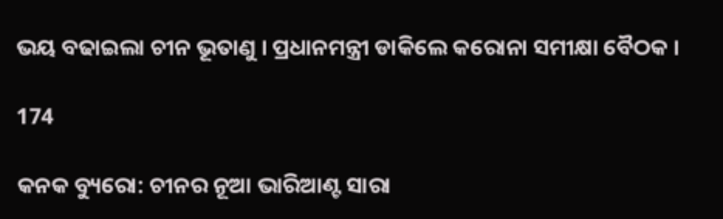ଭୟ ବଢାଇଲା ଚୀନ ଭୂତାଣୁ । ପ୍ରଧାନମନ୍ତ୍ରୀ ଡାକିଲେ କରୋନା ସମୀକ୍ଷା ବୈଠକ ।

174

କନକ ବ୍ୟୁରୋ: ଚୀନର ନୂଆ ଭାରିଆଣ୍ଟ ସାରା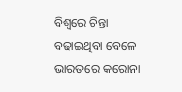ବିଶ୍ୱରେ ଚିନ୍ତା ବଢାଇଥିବା ବେଳେ ଭାରତରେ କରୋନା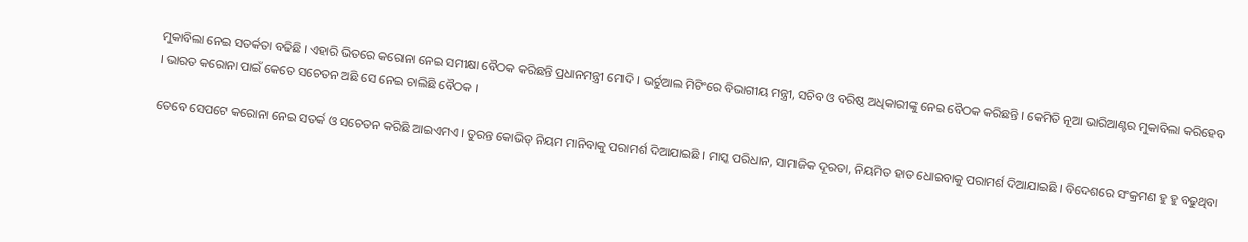ମୁକାବିଲା ନେଇ ସତର୍କତା ବଢିଛି । ଏହାରି ଭିତରେ କରୋନା ନେଇ ସମୀକ୍ଷା ବୈଠକ କରିଛନ୍ତି ପ୍ରଧାନମନ୍ତ୍ରୀ ମୋଦି । ଭର୍ଚୁଆଲ ମିଟିଂରେ ବିଭାଗୀୟ ମନ୍ତ୍ରୀ, ସଚିବ ଓ ବରିଷ୍ଠ ଅଧିକାରୀଙ୍କୁ ନେଇ ବୈଠକ କରିଛନ୍ତି । କେମିତି ନୂଆ ଭାରିଆଣ୍ଟର ମୁକାବିଲା କରିହେବ । ଭାରତ କରୋନା ପାଇଁ କେତେ ସଚେତନ ଅଛି ସେ ନେଇ ଚାଲିଛି ବୈଠକ ।

ତେବେ ସେପଟେ କରୋନା ନେଇ ସତର୍କ ଓ ସଚେତନ କରିଛି ଆଇଏମଏ । ତୁରନ୍ତ କୋଭିଡ୍ ନିୟମ ମାନିବାକୁ ପରାମର୍ଶ ଦିଆଯାଇଛି । ମାସ୍କ ପରିଧାନ, ସାମାଜିକ ଦୂରତା, ନିୟମିତ ହାତ ଧୋଇବାକୁ ପରାମର୍ଶ ଦିଆଯାଇଛି । ବିଦେଶରେ ସଂକ୍ରମଣ ହୁ ହୁ ବଢୁଥିବା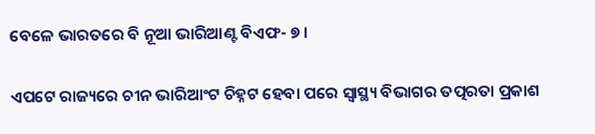ବେଳେ ଭାରତରେ ବି ନୂଆ ଭାରିଆଣ୍ଟ ବିଏଫ- ୭ ।

ଏପଟେ ରାଜ୍ୟରେ ଚୀନ ଭାରିଆଂଟ ଚିହ୍ନଟ ହେବା ପରେ ସ୍ୱାସ୍ଥ୍ୟ ବିଭାଗର ତତ୍ପରତା ପ୍ରକାଶ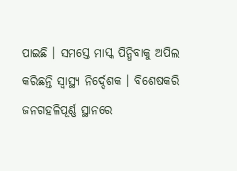ପାଇଛି । ସମସ୍ତେ ମାସ୍କ ପିନ୍ଧିବାକୁ ଅପିଲ କରିଛନ୍ତି ସ୍ୱାସ୍ଥ୍ୟ ନିର୍ଦ୍ଦେଶକ । ବିଶେଷକରି ଜନଗହଳିପୂର୍ଣ୍ଣ ସ୍ଥାନରେ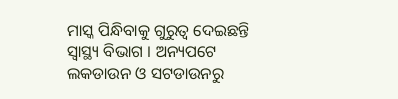ମାସ୍କ ପିନ୍ଧିବାକୁ ଗୁରୁତ୍ୱ ଦେଇଛନ୍ତି ସ୍ୱାସ୍ଥ୍ୟ ବିଭାଗ । ଅନ୍ୟପଟେ ଲକଡାଉନ ଓ ସଟଡାଉନରୁ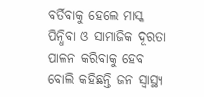ବର୍ତିବାକୁ ହେଲେ ମାସ୍କ ପିନ୍ଧିବା ଓ ସାମାଜିକ ଦୂରତା ପାଳନ କରିବାକୁ ହେବ ବୋଲି କହିଛନ୍ତି ଜନ ସ୍ୱାସ୍ଥ୍ୟ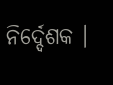ନିର୍ଦ୍ଦେଶକ ।